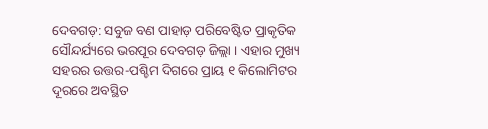ଦେବଗଡ଼: ସବୁଜ ବଣ ପାହାଡ଼ ପରିବେଷ୍ଟିତ ପ୍ରାକୃତିକ ସୌନ୍ଦର୍ଯ୍ୟରେ ଭରପୂର ଦେବଗଡ଼ ଜିଲ୍ଲା । ଏହାର ମୁଖ୍ୟ ସହରର ଉତ୍ତର-ପଶ୍ଚିମ ଦିଗରେ ପ୍ରାୟ ୧ କିଲୋମିଟର ଦୂରରେ ଅବସ୍ଥିତ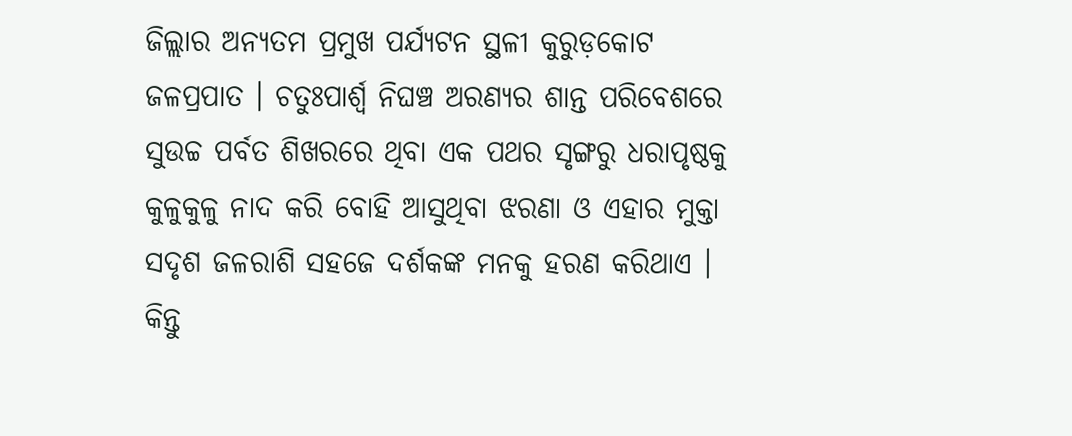ଜିଲ୍ଲାର ଅନ୍ୟତମ ପ୍ରମୁଖ ପର୍ଯ୍ୟଟନ ସ୍ଥଳୀ କୁରୁଡ଼କୋଟ ଜଳପ୍ରପାତ । ଚତୁଃପାର୍ଶ୍ଵ ନିଘଞ୍ଚ ଅରଣ୍ୟର ଶାନ୍ତ ପରିବେଶରେ ସୁଉଚ୍ଚ ପର୍ବତ ଶିଖରରେ ଥିବା ଏକ ପଥର ସୃଙ୍ଗରୁ ଧରାପୃଷ୍ଠକୁ କୁଳୁକୁଳୁ ନାଦ କରି ବୋହି ଆସୁଥିବା ଝରଣା ଓ ଏହାର ମୁକ୍ତା ସଦୃଶ ଜଳରାଶି ସହଜେ ଦର୍ଶକଙ୍କ ମନକୁ ହରଣ କରିଥାଏ । କିନ୍ତୁ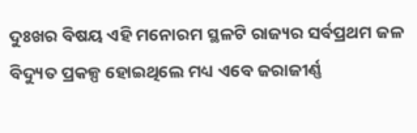ଦୁଃଖର ବିଷୟ ଏହି ମନୋରମ ସ୍ଥଳଟି ରାଜ୍ୟର ସର୍ବପ୍ରଥମ ଜଳ ବିଦ୍ୟୁତ ପ୍ରକଳ୍ପ ହୋଇଥିଲେ ମଧ୍ୟ ଏବେ ଜରାଜୀର୍ଣ୍ଣ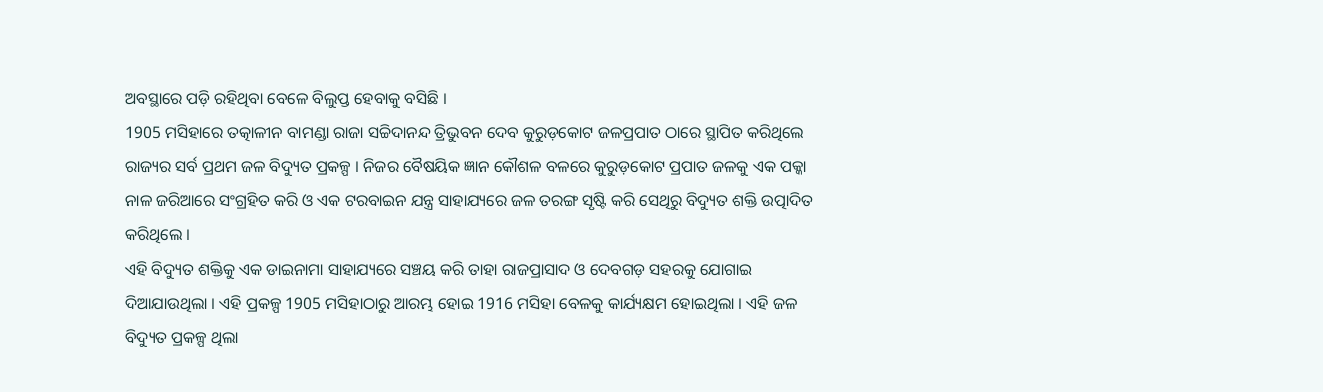ଅବସ୍ଥାରେ ପଡ଼ି ରହିଥିବା ବେଳେ ବିଲୁପ୍ତ ହେବାକୁ ବସିଛି ।
1905 ମସିହାରେ ତତ୍କାଳୀନ ବାମଣ୍ଡା ରାଜା ସଚ୍ଚିଦାନନ୍ଦ ତ୍ରିଭୁବନ ଦେବ କୁରୁଡ଼କୋଟ ଜଳପ୍ରପାତ ଠାରେ ସ୍ଥାପିତ କରିଥିଲେ ରାଜ୍ୟର ସର୍ବ ପ୍ରଥମ ଜଳ ବିଦ୍ୟୁତ ପ୍ରକଳ୍ପ । ନିଜର ବୈଷୟିକ ଜ୍ଞାନ କୌଶଳ ବଳରେ କୁରୁଡ଼କୋଟ ପ୍ରପାତ ଜଳକୁ ଏକ ପକ୍କା ନାଳ ଜରିଆରେ ସଂଗ୍ରହିତ କରି ଓ ଏକ ଟରବାଇନ ଯନ୍ତ୍ର ସାହାଯ୍ୟରେ ଜଳ ତରଙ୍ଗ ସୃଷ୍ଟି କରି ସେଥିରୁ ବିଦ୍ୟୁତ ଶକ୍ତି ଉତ୍ପାଦିତ କରିଥିଲେ ।
ଏହି ବିଦ୍ୟୁତ ଶକ୍ତିକୁ ଏକ ଡାଇନାମା ସାହାଯ୍ୟରେ ସଞ୍ଚୟ କରି ତାହା ରାଜପ୍ରାସାଦ ଓ ଦେବଗଡ଼ ସହରକୁ ଯୋଗାଇ ଦିଆଯାଉଥିଲା । ଏହି ପ୍ରକଳ୍ପ 1905 ମସିହାଠାରୁ ଆରମ୍ଭ ହୋଇ 1916 ମସିହା ବେଳକୁ କାର୍ଯ୍ୟକ୍ଷମ ହୋଇଥିଲା । ଏହି ଜଳ ବିଦ୍ୟୁତ ପ୍ରକଳ୍ପ ଥିଲା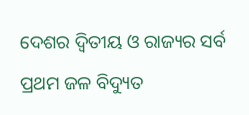ଦେଶର ଦ୍ଵିତୀୟ ଓ ରାଜ୍ୟର ସର୍ବ ପ୍ରଥମ ଜଳ ବିଦ୍ୟୁତ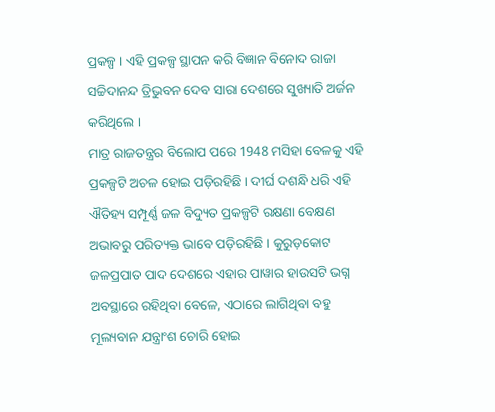ପ୍ରକଳ୍ପ । ଏହି ପ୍ରକଳ୍ପ ସ୍ଥାପନ କରି ବିଜ୍ଞାନ ବିନୋଦ ରାଜା ସଚ୍ଚିଦାନନ୍ଦ ତ୍ରିଭୁବନ ଦେବ ସାରା ଦେଶରେ ସୁଖ୍ୟାତି ଅର୍ଜନ କରିଥିଲେ ।
ମାତ୍ର ରାଜତନ୍ତ୍ରର ବିଲୋପ ପରେ 1948 ମସିହା ବେଳକୁ ଏହି ପ୍ରକଳ୍ପଟି ଅଚଳ ହୋଇ ପଡ଼ିରହିଛି । ଦୀର୍ଘ ଦଶନ୍ଧି ଧରି ଏହି ଐତିହ୍ୟ ସମ୍ପୂର୍ଣ୍ଣ ଜଳ ବିଦ୍ୟୁତ ପ୍ରକଳ୍ପଟି ରକ୍ଷଣା ବେକ୍ଷଣ ଅଭାବରୁ ପରିତ୍ୟକ୍ତ ଭାବେ ପଡ଼ିରହିଛି । କୁରୁଡ଼କୋଟ ଜଳପ୍ରପାତ ପାଦ ଦେଶରେ ଏହାର ପାୱାର ହାଉସଟି ଭଗ୍ନ ଅବସ୍ଥାରେ ରହିଥିବା ବେଳେ, ଏଠାରେ ଲାଗିଥିବା ବହୁ ମୂଲ୍ୟବାନ ଯନ୍ତ୍ରାଂଶ ଚୋରି ହୋଇ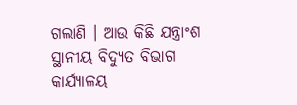ଗଲାଣି । ଆଉ କିଛି ଯନ୍ତ୍ରାଂଶ ସ୍ଥାନୀୟ ବିଦ୍ୟୁତ ବିଭାଗ କାର୍ଯ୍ୟାଳୟ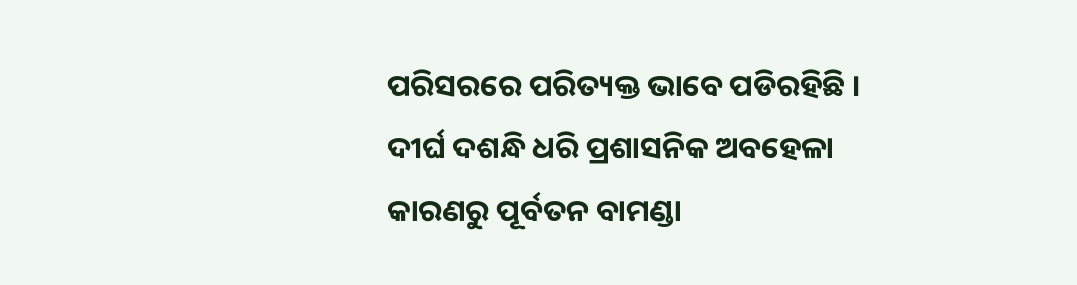ପରିସରରେ ପରିତ୍ୟକ୍ତ ଭାବେ ପଡିରହିଛି ।
ଦୀର୍ଘ ଦଶନ୍ଧି ଧରି ପ୍ରଶାସନିକ ଅବହେଳା କାରଣରୁ ପୂର୍ବତନ ବାମଣ୍ଡା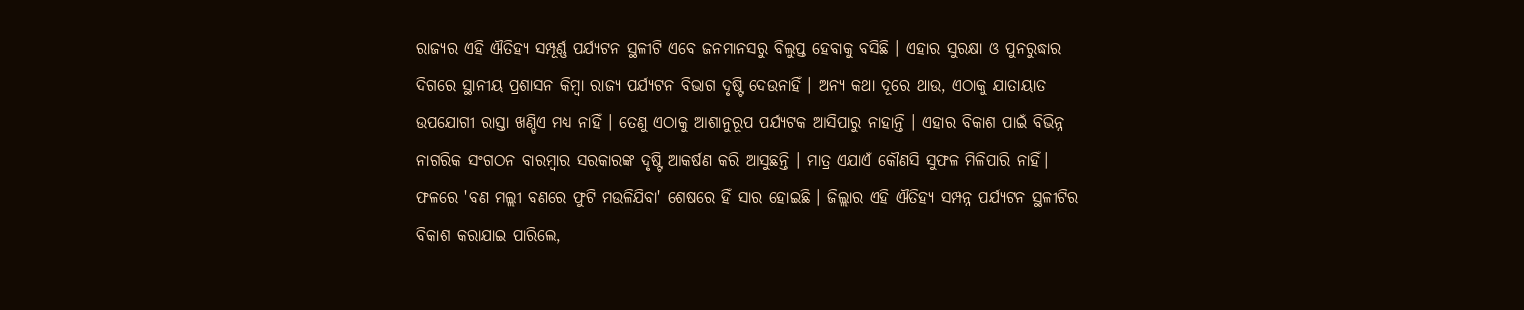ରାଜ୍ୟର ଏହି ଐତିହ୍ୟ ସମ୍ପୂର୍ଣ୍ଣ ପର୍ଯ୍ୟଟନ ସ୍ଥଳୀଟି ଏବେ ଜନମାନସରୁ ବିଲୁପ୍ତ ହେବାକୁ ବସିଛି । ଏହାର ସୁରକ୍ଷା ଓ ପୁନରୁଦ୍ଧାର ଦିଗରେ ସ୍ଥାନୀୟ ପ୍ରଶାସନ କିମ୍ବା ରାଜ୍ୟ ପର୍ଯ୍ୟଟନ ବିଭାଗ ଦୃଷ୍ଟି ଦେଉନାହିଁ । ଅନ୍ୟ କଥା ଦୂରେ ଥାଉ, ଏଠାକୁ ଯାତାୟାତ ଉପଯୋଗୀ ରାସ୍ତା ଖଣ୍ଡିଏ ମଧ୍ୟ ନାହିଁ । ତେଣୁ ଏଠାକୁ ଆଶାନୁରୂପ ପର୍ଯ୍ୟଟକ ଆସିପାରୁ ନାହାନ୍ତି । ଏହାର ବିକାଶ ପାଇଁ ବିଭିନ୍ନ ନାଗରିକ ସଂଗଠନ ବାରମ୍ବାର ସରକାରଙ୍କ ଦୃଷ୍ଟି ଆକର୍ଷଣ କରି ଆସୁଛନ୍ତି । ମାତ୍ର ଏଯାଏଁ କୌଣସି ସୁଫଳ ମିଳିପାରି ନାହିଁ।
ଫଳରେ 'ବଣ ମଲ୍ଲୀ ବଣରେ ଫୁଟି ମଉଳିଯିବା' ଶେଷରେ ହିଁ ସାର ହୋଇଛି । ଜିଲ୍ଲାର ଏହି ଐତିହ୍ୟ ସମ୍ପନ୍ନ ପର୍ଯ୍ୟଟନ ସ୍ଥଳୀଟିର ବିକାଶ କରାଯାଇ ପାରିଲେ,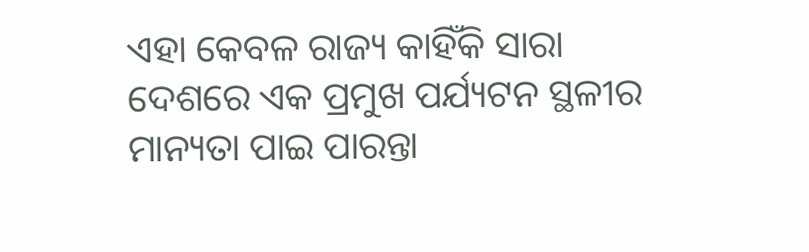ଏହା କେବଳ ରାଜ୍ୟ କାହିଁକି ସାରା ଦେଶରେ ଏକ ପ୍ରମୁଖ ପର୍ଯ୍ୟଟନ ସ୍ଥଳୀର ମାନ୍ୟତା ପାଇ ପାରନ୍ତା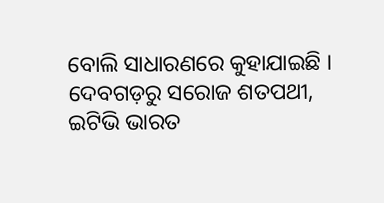ବୋଲି ସାଧାରଣରେ କୁହାଯାଇଛି ।
ଦେବଗଡ଼ରୁ ସରୋଜ ଶତପଥୀ, ଇଟିଭି ଭାରତ